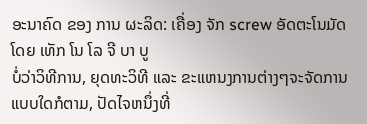ອະນາຄົດ ຂອງ ການ ຜະລິດ: ເຄື່ອງ ຈັກ screw ອັດຕະໂນມັດ ໂດຍ ເທັກ ໂນ ໂລ ຈີ ບາ ບູ
ບໍ່ວ່າວິທີການ, ຍຸດທະວິທີ ແລະ ຂະແຫນງການຕ່າງໆຈະຈັດການແບບໃດກໍຕາມ, ປັດໄຈຫນຶ່ງທີ່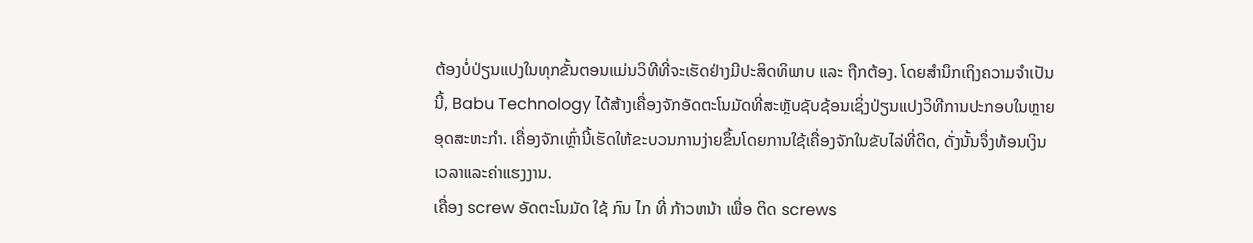ຕ້ອງບໍ່ປ່ຽນແປງໃນທຸກຂັ້ນຕອນແມ່ນວິທີທີ່ຈະເຮັດຢ່າງມີປະສິດທິພາບ ແລະ ຖືກຕ້ອງ. ໂດຍສໍານຶກເຖິງຄວາມຈໍາເປັນນີ້, Babu Technology ໄດ້ສ້າງເຄື່ອງຈັກອັດຕະໂນມັດທີ່ສະຫຼັບຊັບຊ້ອນເຊິ່ງປ່ຽນແປງວິທີການປະກອບໃນຫຼາຍອຸດສະຫະກໍາ. ເຄື່ອງຈັກເຫຼົ່ານີ້ເຮັດໃຫ້ຂະບວນການງ່າຍຂຶ້ນໂດຍການໃຊ້ເຄື່ອງຈັກໃນຂັບໄລ່ທີ່ຕິດ, ດັ່ງນັ້ນຈຶ່ງທ້ອນເງິນເວລາແລະຄ່າແຮງງານ.
ເຄື່ອງ screw ອັດຕະໂນມັດ ໃຊ້ ກົນ ໄກ ທີ່ ກ້າວຫນ້າ ເພື່ອ ຕິດ screws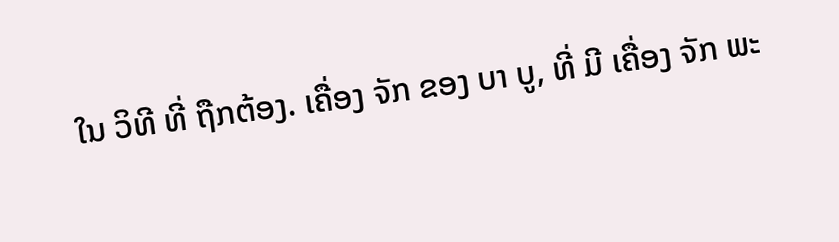ໃນ ວິທີ ທີ່ ຖືກຕ້ອງ. ເຄື່ອງ ຈັກ ຂອງ ບາ ບູ, ທີ່ ມີ ເຄື່ອງ ຈັກ ພະ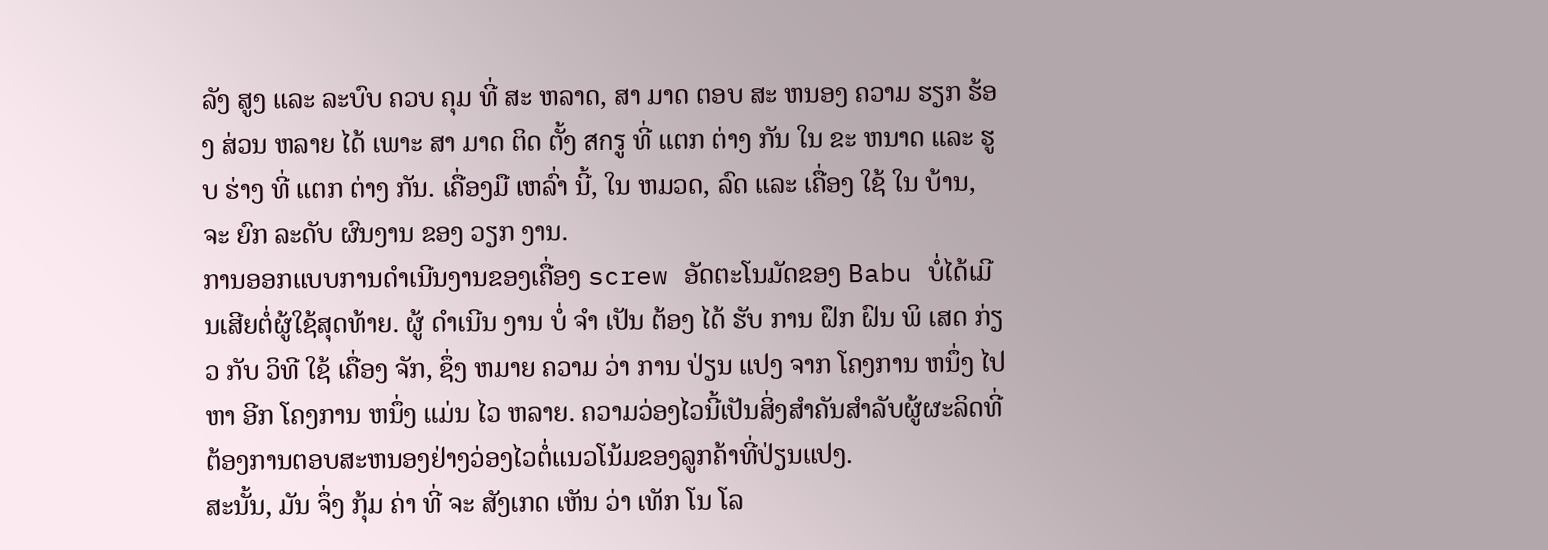ລັງ ສູງ ແລະ ລະບົບ ຄວບ ຄຸມ ທີ່ ສະ ຫລາດ, ສາ ມາດ ຕອບ ສະ ຫນອງ ຄວາມ ຮຽກ ຮ້ອງ ສ່ວນ ຫລາຍ ໄດ້ ເພາະ ສາ ມາດ ຕິດ ຕັ້ງ สกรู ທີ່ ແຕກ ຕ່າງ ກັນ ໃນ ຂະ ຫນາດ ແລະ ຮູບ ຮ່າງ ທີ່ ແຕກ ຕ່າງ ກັນ. ເຄື່ອງມື ເຫລົ່າ ນີ້, ໃນ ຫມວດ, ລົດ ແລະ ເຄື່ອງ ໃຊ້ ໃນ ບ້ານ, ຈະ ຍົກ ລະດັບ ຜົນງານ ຂອງ ວຽກ ງານ.
ການອອກແບບການດໍາເນີນງານຂອງເຄື່ອງ screw ອັດຕະໂນມັດຂອງ Babu ບໍ່ໄດ້ເມີນເສີຍຕໍ່ຜູ້ໃຊ້ສຸດທ້າຍ. ຜູ້ ດໍາເນີນ ງານ ບໍ່ ຈໍາ ເປັນ ຕ້ອງ ໄດ້ ຮັບ ການ ຝຶກ ຝົນ ພິ ເສດ ກ່ຽວ ກັບ ວິທີ ໃຊ້ ເຄື່ອງ ຈັກ, ຊຶ່ງ ຫມາຍ ຄວາມ ວ່າ ການ ປ່ຽນ ແປງ ຈາກ ໂຄງການ ຫນຶ່ງ ໄປ ຫາ ອີກ ໂຄງການ ຫນຶ່ງ ແມ່ນ ໄວ ຫລາຍ. ຄວາມວ່ອງໄວນີ້ເປັນສິ່ງສໍາຄັນສໍາລັບຜູ້ຜະລິດທີ່ຕ້ອງການຕອບສະຫນອງຢ່າງວ່ອງໄວຕໍ່ແນວໂນ້ມຂອງລູກຄ້າທີ່ປ່ຽນແປງ.
ສະນັ້ນ, ມັນ ຈຶ່ງ ກຸ້ມ ຄ່າ ທີ່ ຈະ ສັງເກດ ເຫັນ ວ່າ ເທັກ ໂນ ໂລ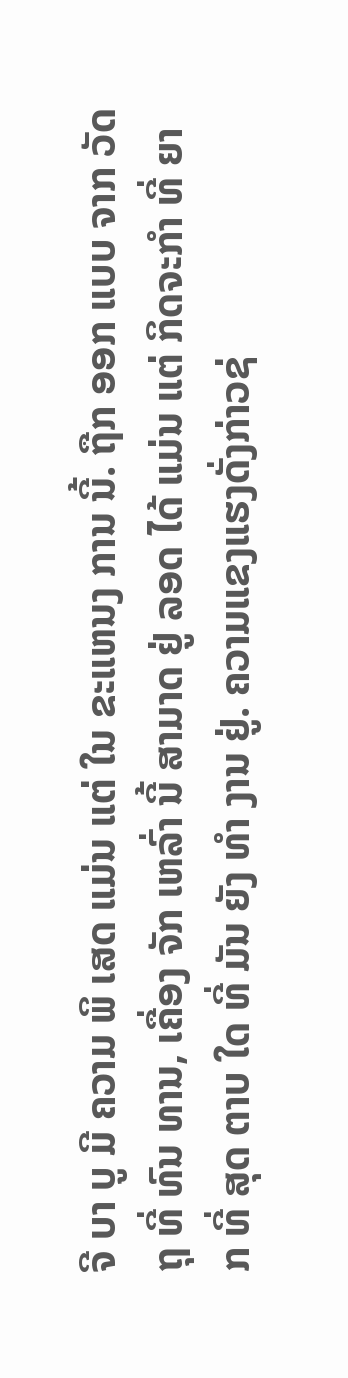ຈີ ບາ ບູ ມີ ຄວາມ ພິ ເສດ ແມ່ນ ແຕ່ ໃນ ຂະແຫນງ ການ ນີ້. ຖືກ ອອກ ແບບ ຈາກ ວັດຖຸ ທີ່ ທົນ ທານ, ເຄື່ອງ ຈັກ ເຫລົ່າ ນີ້ ສາມາດ ຢູ່ ລອດ ໄດ້ ແມ່ນ ແຕ່ ກິດຈະກໍາ ທີ່ ຍາກ ທີ່ ສຸດ ຕາບ ໃດ ທີ່ ມັນ ຍັງ ທໍາ ງານ ຢູ່. ຄວາມແຂງແຮງດັ່ງກ່າວຊ່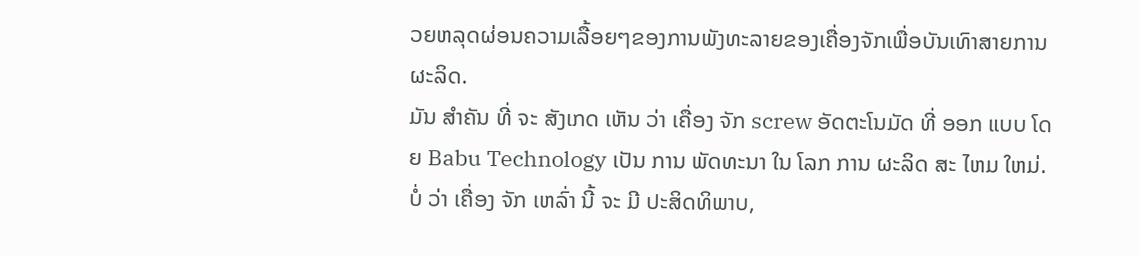ວຍຫລຸດຜ່ອນຄວາມເລື້ອຍໆຂອງການພັງທະລາຍຂອງເຄື່ອງຈັກເພື່ອບັນເທົາສາຍການຜະລິດ.
ມັນ ສໍາຄັນ ທີ່ ຈະ ສັງເກດ ເຫັນ ວ່າ ເຄື່ອງ ຈັກ screw ອັດຕະໂນມັດ ທີ່ ອອກ ແບບ ໂດຍ Babu Technology ເປັນ ການ ພັດທະນາ ໃນ ໂລກ ການ ຜະລິດ ສະ ໄຫມ ໃຫມ່. ບໍ່ ວ່າ ເຄື່ອງ ຈັກ ເຫລົ່າ ນີ້ ຈະ ມີ ປະສິດທິພາບ,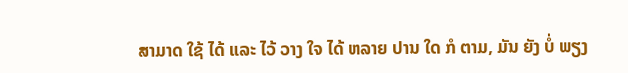ສາມາດ ໃຊ້ ໄດ້ ແລະ ໄວ້ ວາງ ໃຈ ໄດ້ ຫລາຍ ປານ ໃດ ກໍ ຕາມ, ມັນ ຍັງ ບໍ່ ພຽງ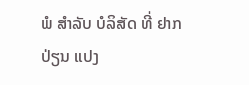ພໍ ສໍາລັບ ບໍລິສັດ ທີ່ ຢາກ ປ່ຽນ ແປງ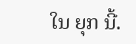ໃນ ຍຸກ ນີ້.